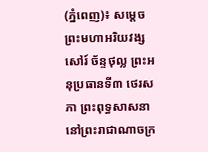(ភ្នំពេញ)៖ សម្តេចព្រះមហាអរិយវង្ស សៅរ៍ ច័ន្ទថុល្ល ព្រះអនុប្រធានទី៣ ថេរសភា ព្រះពុទ្ធសាសនា នៅព្រះរាជាណាចក្រ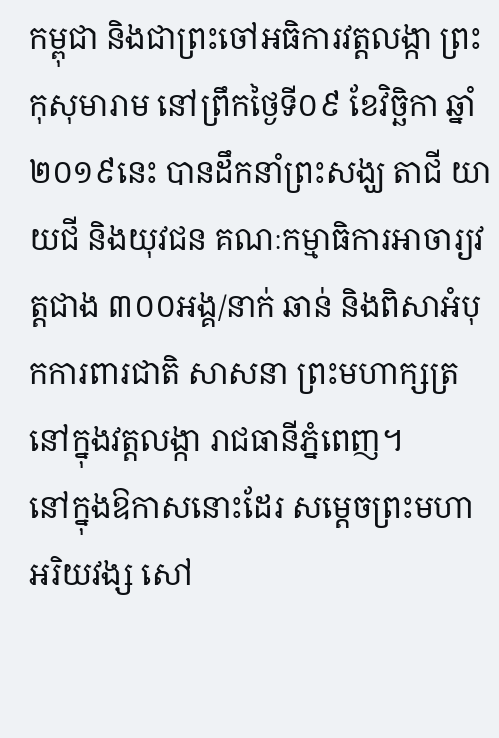កម្ពុជា និងជាព្រះចៅអធិការវត្តលង្កា ព្រះកុសុមារាម នៅព្រឹកថ្ងៃទី០៩ ខែវិច្ឆិកា ឆ្នាំ២០១៩នេះ បានដឹកនាំព្រះសង្ឃ តាជី យាយជី និងយុវជន គណៈកម្មាធិការអាចារ្យវត្តជាង ៣០០អង្គ/នាក់ ឆាន់ និងពិសាអំបុកការពារជាតិ សាសនា ព្រះមហាក្សត្រ នៅក្នុងវត្តលង្កា រាជធានីភ្នំពេញ។
នៅក្នុងឱកាសនោះដែរ សម្តេចព្រះមហាអរិយវង្ស សៅ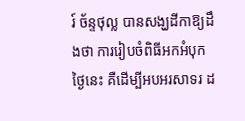រ៍ ច័ន្ទថុល្ល បានសង្ឃដីកាឱ្យដឹងថា ការរៀបចំពិធីអកអំបុកថ្ងៃនេះ គឺដើម្បីអបអរសាទរ ដ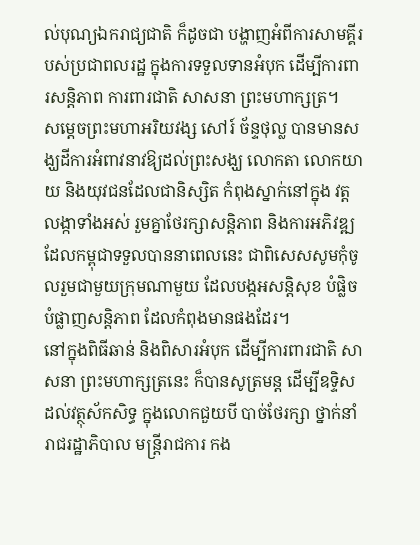ល់បុណ្យឯករាជ្យជាតិ ក៏ដូចជា បង្ហាញអំពីការសាមគ្គីរបស់ប្រជាពលរដ្ឋ ក្នុងការទទួលទានអំបុក ដើម្បីការពារសន្តិភាព ការពារជាតិ សាសនា ព្រះមហាក្សត្រ។
សម្តេចព្រះមហាអរិយវង្ស សៅរ៍ ច័ន្ទថុល្ល បានមានសង្ឃដីការអំពាវនាវឱ្យដល់ព្រះសង្ឃ លោកតា លោកយាយ និងយុវជនដែលជានិស្សិត កំពុងស្នាក់នៅក្នុង វត្តលង្កាទាំងអស់ រួមគ្នាថែរក្សាសន្តិភាព និងការអភិវឌ្ឍ ដែលកម្ពុជាទទួលបាននាពេលនេះ ជាពិសេសសូមកុំចូលរួមជាមួយក្រុមណាមួយ ដែលបង្កអសន្តិសុខ បំផ្លិចបំផ្លាញសន្តិភាព ដែលកំពុងមានផងដែរ។
នៅក្នុងពិធីឆាន់ និងពិសារអំបុក ដើម្បីការពារជាតិ សាសនា ព្រះមហាក្សត្រនេះ ក៏បានសូត្រមន្ត ដើម្បីឧទ្ទិសដល់វត្ថុស័កសិទ្ធ ក្នុងលោកជួយបី បាច់ថែរក្សា ថ្នាក់នាំរាជរដ្ឋាភិបាល មន្រ្ដីរាជការ កង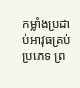កម្លាំងប្រដាប់អាវុធគ្រប់ប្រភេទ ព្រ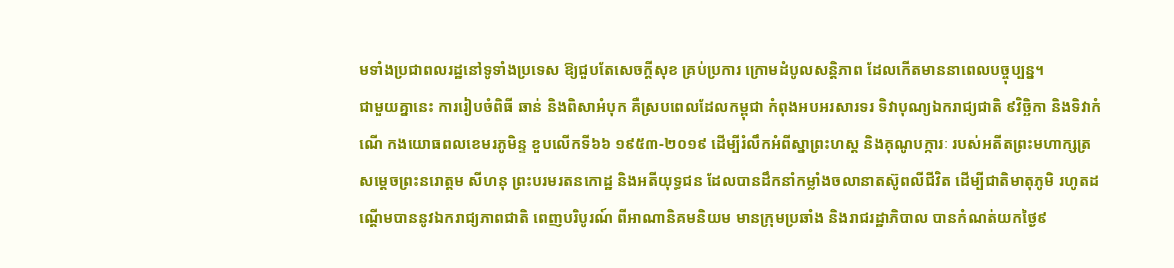មទាំងប្រជាពលរដ្ឋនៅទូទាំងប្រទេស ឱ្យជួបតែសេចក្ដីសុខ គ្រប់ប្រការ ក្រោមដំបូលសន្ដិភាព ដែលកើតមាននាពេលបច្ចុប្បន្ន។
ជាមួយគ្នានេះ ការរៀបចំពិធី ឆាន់ និងពិសាអំបុក គឺស្របពេលដែលកម្ពុជា កំពុងអបអរសារទរ ទិវាបុណ្យឯករាជ្យជាតិ ៩វិច្ឆិកា និងទិវាកំណើ កងយោធពលខេមរភូមិន្ទ ខួបលើកទី៦៦ ១៩៥៣-២០១៩ ដើម្បីរំលឹកអំពីស្នាព្រះហស្ត និងគុណូបក្ការៈ របស់អតីតព្រះមហាក្សត្រ សម្តេចព្រះនរោត្តម សីហនុ ព្រះបរមរតនកោដ្ឋ និងអតីយុទ្ធជន ដែលបានដឹកនាំកម្លាំងចលានាតស៊ូពលីជីវិត ដើម្បីជាតិមាតុភូមិ រហូតដណ្តើមបាននូវឯករាជ្យភាពជាតិ ពេញបរិបូរណ៍ ពីអាណានិគមនិយម មានក្រុមប្រឆាំង និងរាជរដ្ឋាភិបាល បានកំណត់យកថ្ងៃ៩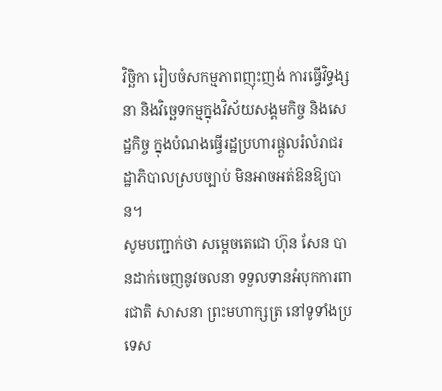វិច្ឆិកា រៀបចំសកម្មភាពញុះញង់ ការធ្វើវិទ្ធង្សនា និងវិច្ឆេទកម្មក្នុងវិស័យសង្គមកិច្ច និងសេដ្ឋកិច្ច ក្នុងបំណងធ្វើរដ្ឋប្រហារផ្ដួលរំលំរាជរដ្ឋាភិបាលស្របច្បាប់ មិនអាចអត់ឱនឱ្យបាន។
សូមបញ្ជាក់ថា សម្តេចតេជោ ហ៊ុន សែន បានដាក់ចេញនូវចលនា ទទួលទានអំបុកការពារជាតិ សាសនា ព្រះមហាក្សត្រ នៅទូទាំងប្រទេស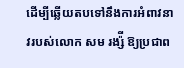ដើម្បីឆ្លើយតបទៅនឹងការអំពាវនាវរបស់លោក សម រង្ស៉ី ឱ្យប្រជាព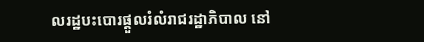លរដ្ឋបះបោរផ្តួលរំលំរាជរដ្ឋាភិបាល នៅ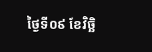ថ្ងៃទី០៩ ខែវិច្ឆិ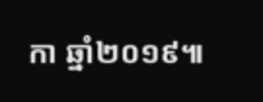កា ឆ្នាំ២០១៩៕